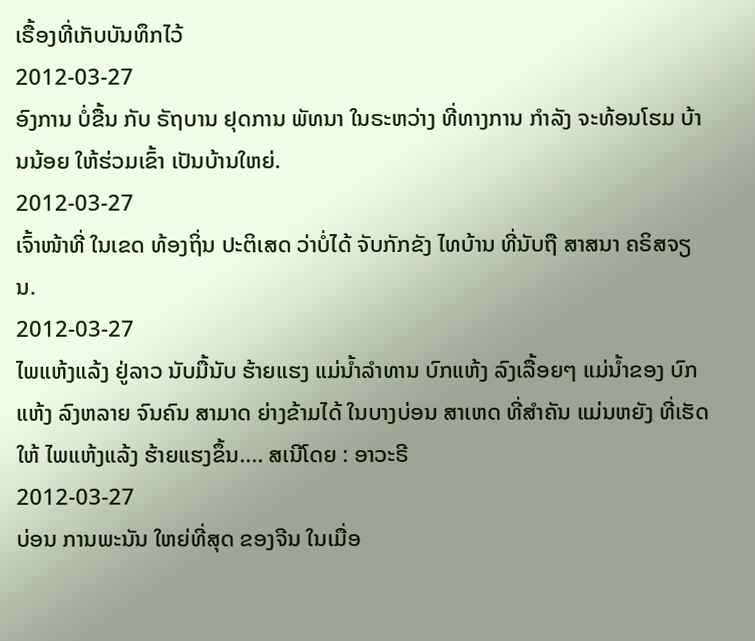ເຣື້ອງທີ່ເກັບບັນທຶກໄວ້
2012-03-27
ອົງການ ບໍ່ຂື້ນ ກັບ ຣັຖບານ ຢຸດການ ພັທນາ ໃນຣະຫວ່າງ ທີ່ທາງການ ກໍາລັງ ຈະທ້ອນໂຮມ ບ້ານນ້ອຍ ໃຫ້ຮ່ວມເຂົ້າ ເປັນບ້ານໃຫຍ່.
2012-03-27
ເຈົ້າໜ້າທີ່ ໃນເຂດ ທ້ອງຖິ່ນ ປະຕິເສດ ວ່າບໍ່ໄດ້ ຈັບກັກຂັງ ໄທບ້ານ ທີ່ນັບຖື ສາສນາ ຄຣິສຈຽນ.
2012-03-27
ໄພແຫ້ງແລ້ງ ຢູ່ລາວ ນັບມື້ນັບ ຮ້າຍແຮງ ແມ່ນ້ຳລຳທານ ບົກແຫ້ງ ລົງເລື້ອຍໆ ແມ່ນ້ຳຂອງ ບົກແຫ້ງ ລົງຫລາຍ ຈົນຄົນ ສາມາດ ຍ່າງຂ້າມໄດ້ ໃນບາງບ່ອນ ສາເຫດ ທີ່ສຳຄັນ ແມ່ນຫຍັງ ທີ່ເຮັດໃຫ້ ໄພແຫ້ງແລ້ງ ຮ້າຍແຮງຂຶ້ນ.... ສເນີໂດຍ : ອາວະຣີ
2012-03-27
ບ່ອນ ການພະນັນ ໃຫຍ່ທີ່ສຸດ ຂອງຈີນ ໃນເມື່ອ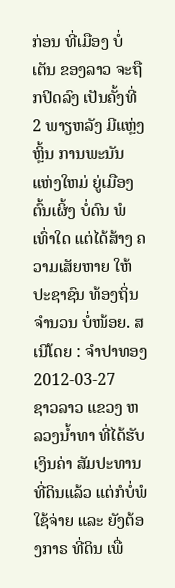ກ່ອນ ທີ່ເມືອງ ບໍ່ເຕັນ ຂອງລາວ ຈະຖືກປິດລົງ ເປັນຄັ້ງທີ່ 2 ພາຽຫລັງ ມີແຫຼ່ງຫຼິ້ນ ການພະນັນ ແຫ່ງໃຫມ່ ຍູ່ເມືອງ ຕົ້ນເຜິ້ງ ບໍ່ດົນ ພໍເທົ່າໃດ ແຕ່ໄດ້ສ້າງ ຄວາມເສັຍຫາຍ ໃຫ້ປະຊາຊົນ ທ້ອງຖິ່ນ ຈຳນວນ ບໍ່ໜ້ອຍ. ສເນີໂດຍ : ຈຳປາທອງ
2012-03-27
ຊາວລາວ ແຂວງ ຫລວງນໍ້າທາ ທີ່ໄດ້ຮັບ ເງິນຄ່າ ສັມປະທານ ທີ່ດິນແລ້ວ ແຕ່ກໍບໍ່ພໍ ໃຊ້ຈ່າຍ ແລະ ຍັງຕ້ອງກາຣ ທີ່ດິນ ເພື່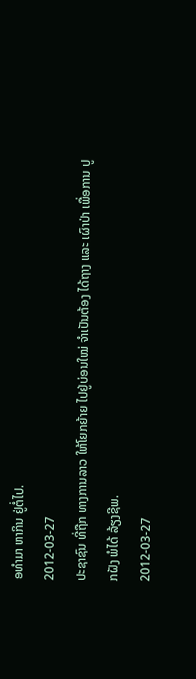ອທຳມາ ຫາກິນ ຢູ່ຕໍ່ໄປ.
2012-03-27
ປະຊາຊົນ ທີ່ຖືກ ທາງການລາວ ໃຫ້ໂຍກຍ້າຍ ໄປຢູ່ບ່ອນໃໝ່ ຈໍາເປັນຕ້ອງ ໄດ້ຖາງ ແລະ ເຜົາປ່າ ເພື່ອການ ປູກຝັງ ພໍໄດ້ ລ້ຽງຊີພ.
2012-03-27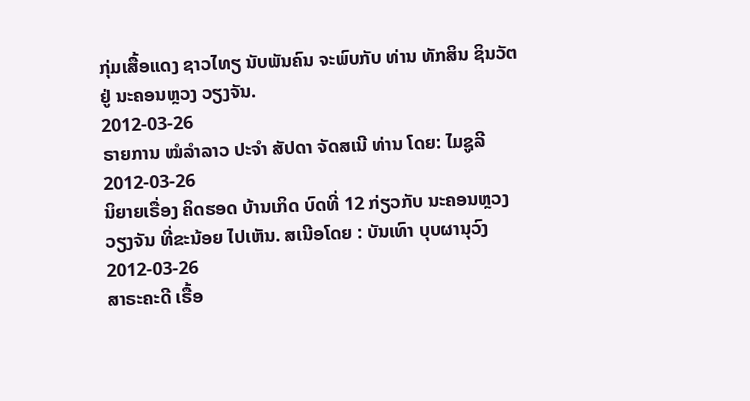ກຸ່ມເສື້ອແດງ ຊາວໄທຽ ນັບພັນຄົນ ຈະພົບກັບ ທ່ານ ທັກສິນ ຊິນວັຕ ຢູ່ ນະຄອນຫຼວງ ວຽງຈັນ.
2012-03-26
ຣາຍການ ໝໍລຳລາວ ປະຈຳ ສັປດາ ຈັດສເນີ ທ່ານ ໂດຍ: ໄມຊູລີ
2012-03-26
ນິຍາຍເຣື່ອງ ຄິດຮອດ ບ້ານເກິດ ບົດທີ່ 12 ກ່ຽວກັບ ນະຄອນຫຼວງ ວຽງຈັນ ທີ່ຂະນ້ອຍ ໄປເຫັນ. ສເນີອໂດຍ : ບັນເທົາ ບຸບຜານຸວົງ
2012-03-26
ສາຣະຄະດີ ເຣື້ອ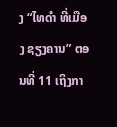ງ “ໄທດຳ ທີ່ເມືອງ ຊຽງຄານ” ຕອນທີ່ 11 ເຖິງກາ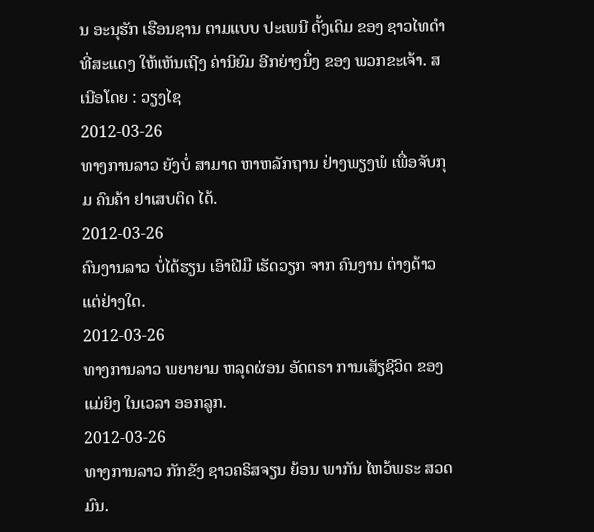ນ ອະນຸຮັກ ເຮືອນຊານ ຕາມແບບ ປະເພນີ ດັ້ງເດິມ ຂອງ ຊາວໄທດຳ ທີ່ສະແດງ ໃຫ້ເຫັນເຖີງ ຄ່ານິຍົມ ອີກຍ່າງນຶ່ງ ຂອງ ພວກຂະເຈ້າ. ສເນີອໂດຍ : ວຽງໄຊ
2012-03-26
ທາງການລາວ ຍັງບໍ່ ສາມາດ ຫາຫລັກຖານ ຢ່າງພຽງພໍ ເພື່ອຈັບກຸມ ຄົນຄ້າ ຢາເສບຕິດ ໄດ້.
2012-03-26
ຄົນງານລາວ ບໍ່ໄດ້ຮຽນ ເອົາຝີມື ເຮັດວຽກ ຈາກ ຄົນງານ ຕ່າງດ້າວ ແຕ່ຢ່າງໃດ.
2012-03-26
ທາງການລາວ ພຍາຍາມ ຫລຸດຜ່ອນ ອັດຕຣາ ການເສັຽຊີວິດ ຂອງແມ່ຍິງ ໃນເວລາ ອອກລູກ.
2012-03-26
ທາງການລາວ ກັກຂັງ ຊາວຄຣິສຈຽນ ຍ້ອນ ພາກັນ ໄຫວ້ພຣະ ສວດມົນ.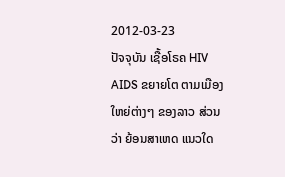2012-03-23
ປັຈຈຸບັນ ເຊື້ອໂຣຄ HIV AIDS ຂຍາຍໂຕ ຕາມເມືອງ ໃຫຍ່ຕ່າງໆ ຂອງລາວ ສ່ວນວ່າ ຍ້ອນສາເຫດ ແນວໃດ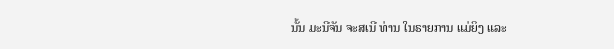ນັ້ນ ມະນີຈັນ ຈະສເນີ ທ່ານ ໃນຣາຍການ ແມ່ຍິງ ແລະ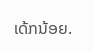ເດ້ກນ້ອຍ.